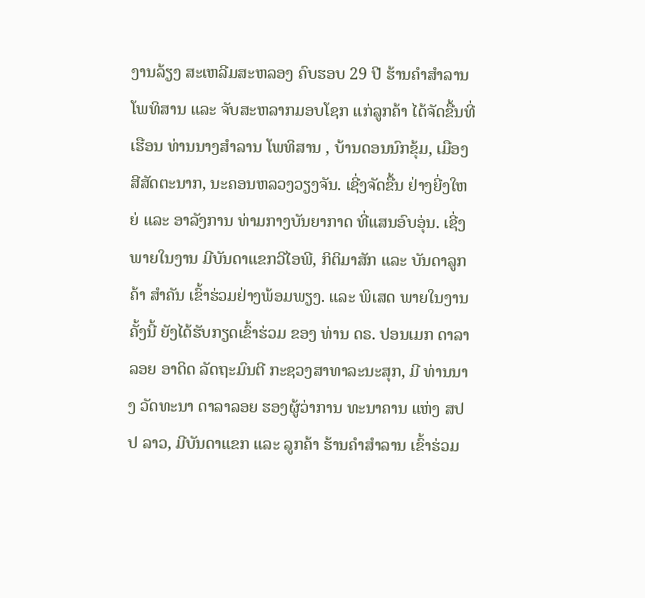ງານລ້ຽງ ສະເຫລີມສະຫລອງ ຄົບຮອບ 29 ປີ ຮ້ານຄໍາສໍາລານ ໂພທິສານ ແລະ ຈັບສະຫລາກມອບໂຊກ ແກ່ລູກຄ້າ ໄດ້ຈັດຂື້ນທີ່ເຮືອນ ທ່ານນາງສໍາລານ ໂພທິສານ , ບ້ານດອນນົກຂຸ້ມ, ເມືອງສີສັດຕະນາກ, ນະຄອນຫລວງວຽງຈັນ. ເຊີ່ງຈັດຂື້ນ ຢ່າງຍີ່ງໃຫຍ່ ແລະ ອາລັງການ ທ່າມກາງບັນຍາກາດ ທີ່ແສນອົບອຸ່ນ. ເຊີ່ງພາຍໃນງານ ມີບັນດາແຂກວີໄອພີ, ກິຕິມາສັກ ແລະ ບັນດາລູກຄ້າ ສໍາຄັນ ເຂົ້າຮ່ວມຢ່າງພ້ອມພຽງ. ແລະ ພິເສດ ພາຍໃນງານຄັ້ງນີ້ ຍັງໄດ້ຮັບກຽດເຂົ້າຮ່ວມ ຂອງ ທ່ານ ດຣ. ປອນເມກ ດາລາລອຍ ອາດິດ ລັດຖະມົນຕີ ກະຊວງສາທາລະນະສຸກ, ມີ ທ່ານນາງ ວັດທະນາ ດາລາລອຍ ຮອງຜູ້ວ່າການ ທະນາຄານ ແຫ່ງ ສປປ ລາວ, ມີບັນດາແຂກ ແລະ ລູກຄ້າ ຮ້ານຄໍາສໍາລານ ເຂົ້າຮ່ວມ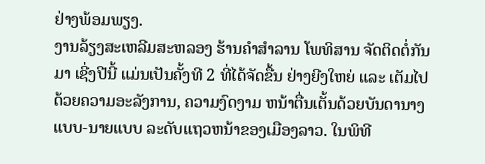ຢ່າງພ້ອມພຽງ.
ງານລ້ຽງສະເຫລີມສະຫລອງ ຮ້ານຄໍາສໍາລານ ໂພທິສານ ຈັດຕິດຕໍ່ກັນມາ ເຊີ່ງປີນີ້ ແມ່ນເປັນຄັ້ງທີ 2 ທີ່ໄດ້ຈັດຂື້ນ ຢ່າງຍີງໃຫຍ່ ແລະ ເຕັມໄປດ້ວຍຄວາມອະລັງການ, ຄວາມງົດງາມ ຫນ້າຕື່ນເຕັ້ນດ້ວຍບັນດານາງແບບ-ນາຍແບບ ລະດັບແຖວຫນ້າຂອງເມືອງລາວ. ໃນພິທີ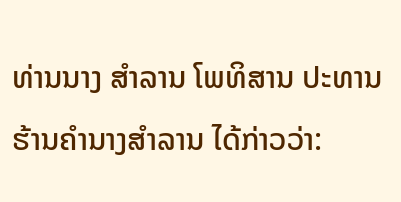ທ່ານນາງ ສໍາລານ ໂພທິສານ ປະທານຮ້ານຄໍານາງສໍາລານ ໄດ້ກ່າວວ່າ: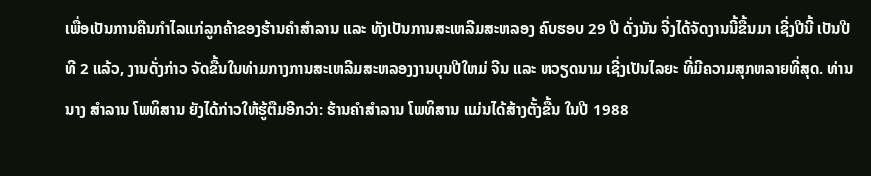ເພື່ອເປັນການຄືນກໍາໄລແກ່ລູກຄ້າຂອງຮ້ານຄໍາສໍາລານ ແລະ ທັງເປັນການສະເຫລີມສະຫລອງ ຄົບຮອບ 29 ປີ ດັ່ງນັນ ຈີ່ງໄດ້ຈັດງານນີ້ຂື້ນມາ ເຊີ່ງປີນີ້ ເປັນປີທີ 2 ແລ້ວ, ງານດັ່ງກ່າວ ຈັດຂື້ນໃນທ່າມກາງການສະເຫລີມສະຫລອງງານບຸນປີໃຫມ່ ຈີນ ແລະ ຫວຽດນາມ ເຊີ່ງເປັນໄລຍະ ທີ່ມີຄວາມສຸກຫລາຍທີ່ສຸດ. ທ່ານນາງ ສໍາລານ ໂພທິສານ ຍັງໄດ້ກ່າວໃຫ້ຮູ້ຕືມອີກວ່າ: ຮ້ານຄໍາສໍາລານ ໂພທິສານ ແມ່ນໄດ້ສ້າງຕັ້ງຂື້ນ ໃນປີ 1988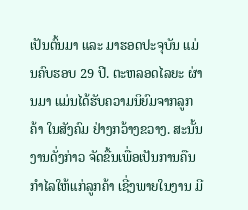ເປັນຕົ້ນມາ ແລະ ມາຮອດປະຈຸບັນ ແມ່ນຄົບຮອບ 29 ປີ. ຕະຫລອດໄລຍະ ຜ່ານມາ ແມ່ນໄດ້ຮັບຄວາມນິຍົມຈາກລູກຄ້າ ໃນສັງຄົມ ຢ່າງກວ້າງຂວາງ. ສະນັ້ນ ງານດັ່ງກ່າວ ຈັດຂື້ນເພື່ອເປັນການຄືນກໍາໄລໃຫ້ແກ່ລູກຄ້າ ເຊີ່ງພາຍໃນງານ ມີ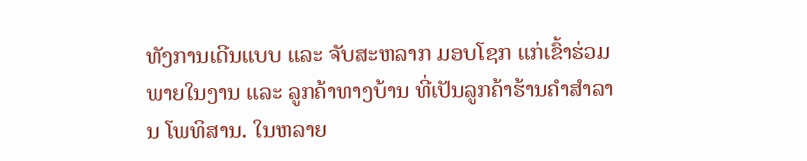ທັງການເດີນແບບ ແລະ ຈັບສະຫລາກ ມອບໂຊກ ແກ່ເຂົ້າຮ່ວມພາຍໃນງານ ແລະ ລູກຄ້າທາງບ້ານ ທີ່ເປັນລູກຄ້າຮ້ານຄໍາສໍາລານ ໂພທິສານ. ໃນຫລາຍ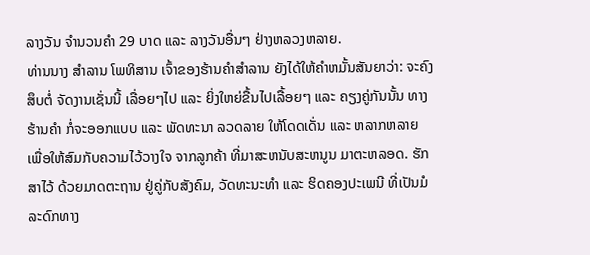ລາງວັນ ຈໍານວນຄໍາ 29 ບາດ ແລະ ລາງວັນອື່ນໆ ຢ່າງຫລວງຫລາຍ.
ທ່ານນາງ ສໍາລານ ໂພທິສານ ເຈົ້າຂອງຮ້ານຄໍາສໍາລານ ຍັງໄດ້ໃຫ້ຄໍາຫມັ້ນສັນຍາວ່າ: ຈະຄົງສຶບຕໍ່ ຈັດງານເຊັ່ນນີ້ ເລື່ອຍໆໄປ ແລະ ຍິ່ງໃຫຍ່ຂື້ນໄປເລື້ອຍໆ ແລະ ຄຽງຄູ່ກັນນັ້ນ ທາງຮ້ານຄໍາ ກໍ່ຈະອອກແບບ ແລະ ພັດທະນາ ລວດລາຍ ໃຫ້ໂດດເດັ່ນ ແລະ ຫລາກຫລາຍ ເພື່ອໃຫ້ສົມກັບຄວາມໄວ້ວາງໃຈ ຈາກລູກຄ້າ ທີ່ມາສະຫນັບສະຫນູນ ມາຕະຫລອດ. ຮັກສາໄວ້ ດ້ວຍມາດຕະຖານ ຢູ່ຄູ່ກັບສັງຄົມ, ວັດທະນະທໍາ ແລະ ຮິດຄອງປະເພນີ ທີ່ເປັນມໍລະດົກທາງ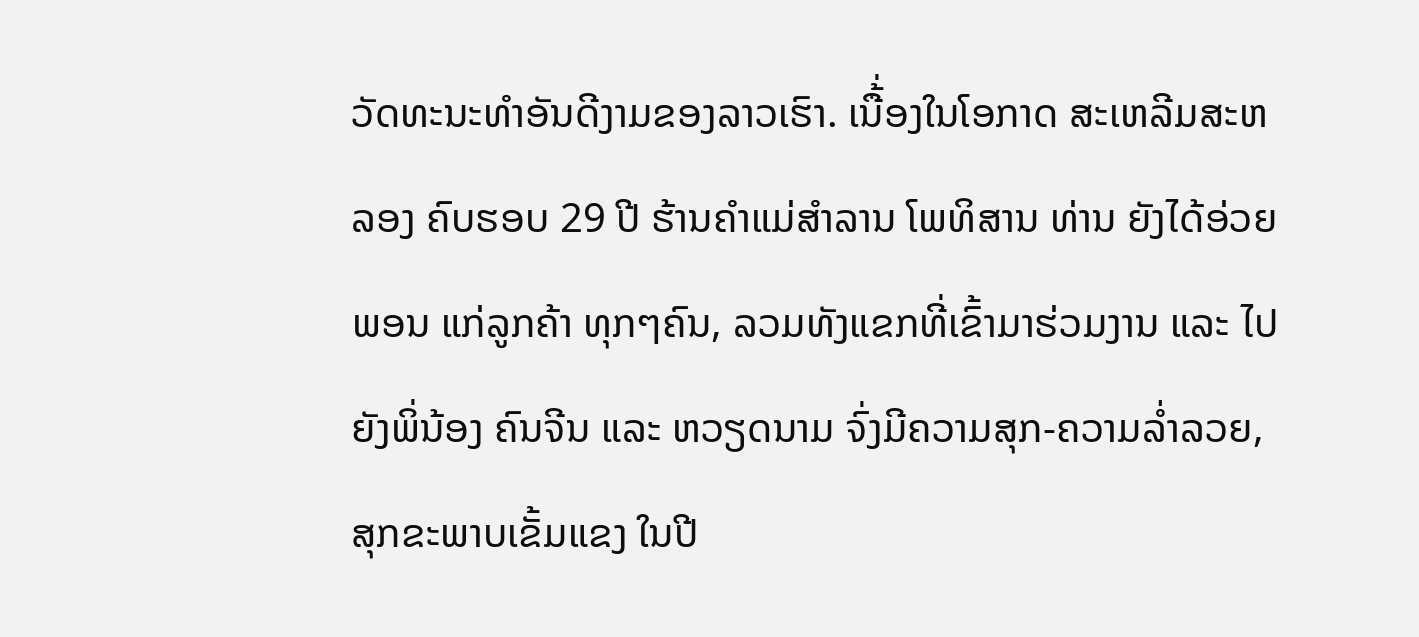ວັດທະນະທໍາອັນດີງາມຂອງລາວເຮົາ. ເນື້່ອງໃນໂອກາດ ສະເຫລີມສະຫລອງ ຄົບຮອບ 29 ປີ ຮ້ານຄໍາແມ່ສໍາລານ ໂພທິສານ ທ່ານ ຍັງໄດ້ອ່ວຍພອນ ແກ່ລູກຄ້າ ທຸກໆຄົນ, ລວມທັງແຂກທີ່ເຂົ້າມາຮ່ວມງານ ແລະ ໄປຍັງພິ່ນ້ອງ ຄົນຈີນ ແລະ ຫວຽດນາມ ຈົ່ງມີຄວາມສຸກ-ຄວາມລໍ່າລວຍ, ສຸກຂະພາບເຂັ້ມແຂງ ໃນປີ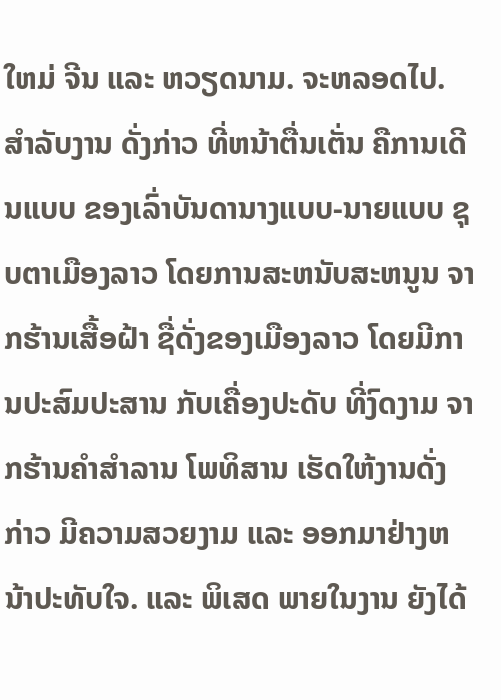ໃຫມ່ ຈີນ ແລະ ຫວຽດນາມ. ຈະຫລອດໄປ.
ສໍາລັບງານ ດັ່ງກ່າວ ທີ່ຫນ້າຕື່ນເຕັ່ນ ຄືການເດີນແບບ ຂອງເລົ່າບັນດານາງແບບ-ນາຍແບບ ຊຸບຕາເມືອງລາວ ໂດຍການສະຫນັບສະຫນູນ ຈາກຮ້ານເສື້ອຝ້າ ຊື່ດັ່ງຂອງເມືອງລາວ ໂດຍມີການປະສົມປະສານ ກັບເຄື່ອງປະດັບ ທີ່ງົດງາມ ຈາກຮ້ານຄໍາສໍາລານ ໂພທິສານ ເຮັດໃຫ້ງານດັ່ງກ່າວ ມີຄວາມສວຍງາມ ແລະ ອອກມາຢ່າງຫນ້າປະທັບໃຈ. ແລະ ພິເສດ ພາຍໃນງານ ຍັງໄດ້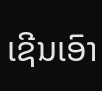ເຊີນເອົາ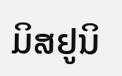ມິສຢູນິ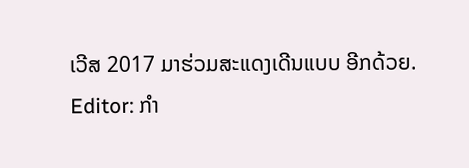ເວີສ 2017 ມາຮ່ວມສະແດງເດີນແບບ ອີກດ້ວຍ.
Editor: ກຳ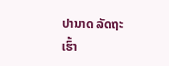ປານາດ ລັດຖະເຮົ້າ